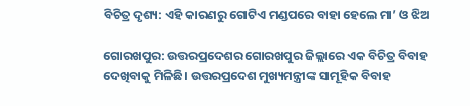ବିଚିତ୍ର ଦୃଶ୍ୟ: ଏହି କାରଣରୁ ଗୋଟିଏ ମଣ୍ଡପରେ ବାହା ହେଲେ ମା’ ଓ ଝିଅ

ଗୋରଖପୁର: ଉତ୍ତରପ୍ରଦେଶର ଗୋରଖପୁର ଜିଲ୍ଲାରେ ଏକ ବିଚିତ୍ର ବିବାହ ଦେଖିବାକୁ ମିଳିଛି। ଉତ୍ତରପ୍ରଦେଶ ମୁଖ୍ୟମନ୍ତ୍ରୀଙ୍କ ସାମୂହିକ ବିବାହ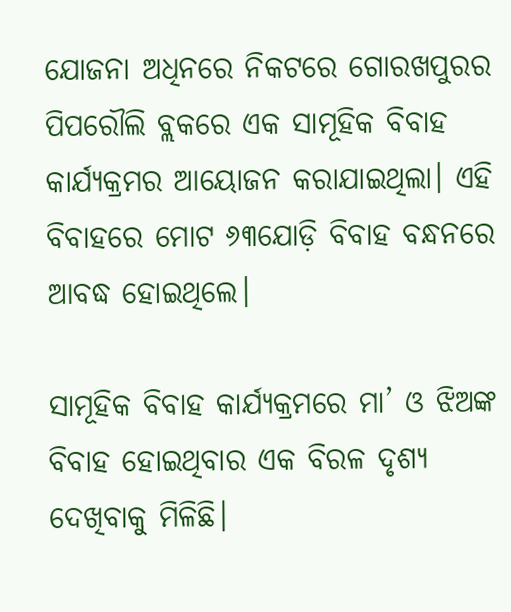ଯୋଜନା ଅଧିନରେ ନିକଟରେ ଗୋରଖପୁରର ପିପରୌଲି ବ୍ଲକରେ ଏକ ସାମୂହିକ ବିବାହ କାର୍ଯ୍ୟକ୍ରମର ଆୟୋଜନ କରାଯାଇଥିଲା। ଏହି ବିବାହରେ ମୋଟ ୬୩ଯୋଡ଼ି ବିବାହ ବନ୍ଧନରେ ଆବଦ୍ଧ ହୋଇଥିଲେ।

ସାମୂହିକ ବିବାହ କାର୍ଯ୍ୟକ୍ରମରେ ମା’ ଓ ଝିଅଙ୍କ ବିବାହ ହୋଇଥିବାର ଏକ ବିରଳ ଦୃଶ୍ୟ ଦେଖିବାକୁ ମିଳିଛି।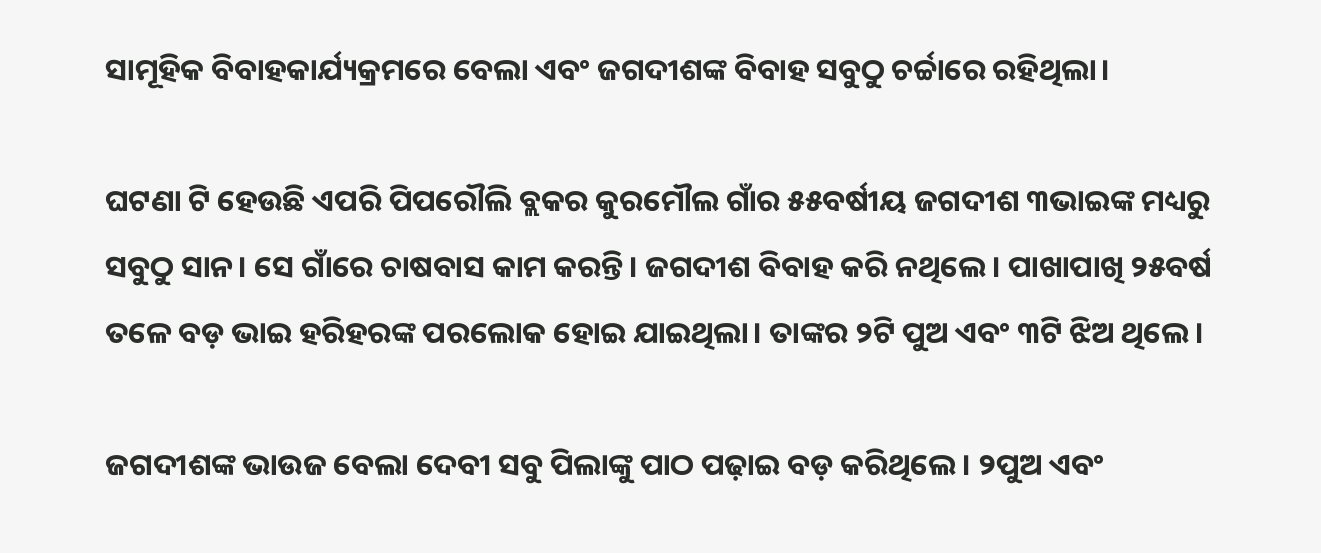ସାମୂହିକ ବିବାହକାର୍ଯ୍ୟକ୍ରମରେ ବେଲା ଏବଂ ଜଗଦୀଶଙ୍କ ବିବାହ ସବୁଠୁ ଚର୍ଚ୍ଚାରେ ରହିଥିଲା।

ଘଟଣା ଟି ହେଉଛି ଏପରି ପିପରୌଲି ବ୍ଲକର କୁରମୌଲ ଗାଁର ୫୫ବର୍ଷୀୟ ଜଗଦୀଶ ୩ଭାଇଙ୍କ ମଧ୍ୟରୁ ସବୁଠୁ ସାନ। ସେ ଗାଁରେ ଚାଷବାସ କାମ କରନ୍ତି। ଜଗଦୀଶ ବିବାହ କରି ନଥିଲେ। ପାଖାପାଖି ୨୫ବର୍ଷ ତଳେ ବଡ଼ ଭାଇ ହରିହରଙ୍କ ପରଲୋକ ହୋଇ ଯାଇଥିଲା। ତାଙ୍କର ୨ଟି ପୁଅ ଏବଂ ୩ଟି ଝିଅ ଥିଲେ।

ଜଗଦୀଶଙ୍କ ଭାଉଜ ବେଲା ଦେବୀ ସବୁ ପିଲାଙ୍କୁ ପାଠ ପଢ଼ାଇ ବଡ଼ କରିଥିଲେ। ୨ପୁଅ ଏବଂ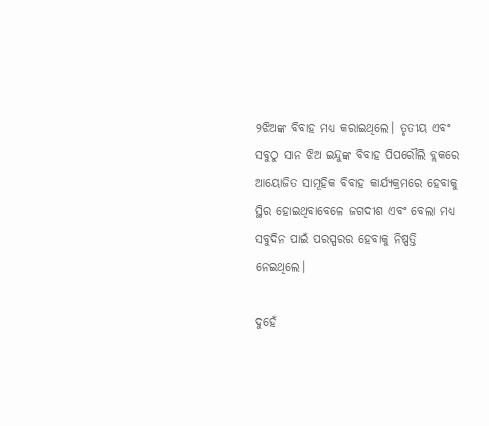୨ଝିଅଙ୍କ ବିବାହ ମଧ୍ୟ କରାଇଥିଲେ। ତୃତୀୟ ଏବଂ ସବୁଠୁ ସାନ ଝିଅ ଇନ୍ଦୁଙ୍କ ବିବାହ ପିପରୌଲି ବ୍ଲକରେ ଆୟୋଜିତ ସାମୂହିକ ବିବାହ କାର୍ଯ୍ୟକ୍ରମରେ ହେବାକୁ ସ୍ଥିର ହୋଇଥିବାବେଳେ ଜଗଦୀଶ ଏବଂ ବେଲା ମଧ୍ୟ  ସବୁଦିନ ପାଇଁ ପରସ୍ପରର ହେବାକୁ ନିଷ୍ପତ୍ତି ନେଇଥିଲେ।

ଦୁହେଁ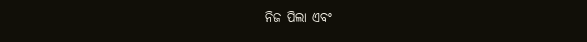ନିଜ ପିଲା ଏବଂ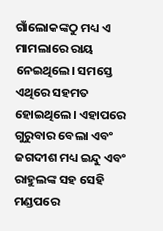ଗାଁଲୋକଙ୍କଠୁ ମଧ୍ୟ ଏ ମାମଲାରେ ରାୟ ନେଇଥିଲେ। ସମସ୍ତେ ଏଥିରେ ସହମତ ହୋଇଥିଲେ। ଏହାପରେ ଗୁରୁବାର ବେଲା ଏବଂ ଜଗଦୀଶ ମଧ୍ୟ ଇନ୍ଦୁ ଏବଂ ରାହୁଲଙ୍କ ସହ ସେହି ମଣ୍ଡପରେ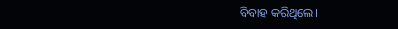ବିବାହ କରିଥିଲେ।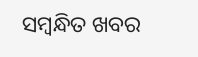ସମ୍ବନ୍ଧିତ ଖବର